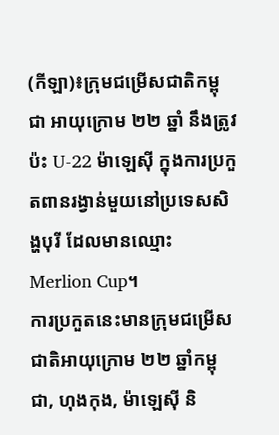(កីឡា)៖ក្រុមជម្រើសជាតិកម្ពុជា អាយុក្រោម ២២ ឆ្នាំ នឹងត្រូវប៉ះ U-22 ម៉ាឡេស៊ី ក្នុងការប្រកួតពានរង្វាន់មួយនៅប្រទេសសិង្ហបុរី ដែលមានឈ្មោះ Merlion Cup។
ការប្រកួតនេះមានក្រុមជម្រើសជាតិអាយុក្រោម ២២ ឆ្នាំកម្ពុជា, ហុងកុង, ម៉ាឡេស៊ី និ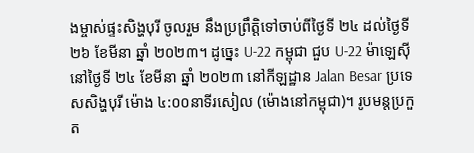ងម្ចាស់ផ្ទះសិង្ហបុរី ចូលរួម នឹងប្រព្រឹត្តិទៅចាប់ពីថ្ងៃទី ២៤ ដល់ថ្ងៃទី ២៦ ខែមីនា ឆ្នាំ ២០២៣។ ដូច្នេះ U-22 កម្ពុជា ជួប U-22 ម៉ាឡេស៊ី នៅថ្ងៃទី ២៤ ខែមីនា ឆ្នាំ ២០២៣ នៅកីឡដ្ឋាន Jalan Besar ប្រទេសសិង្ហបុរី ម៉ោង ៤:០០នាទីរសៀល (ម៉ោងនៅកម្ពុជា)។ រូបមន្តប្រកួត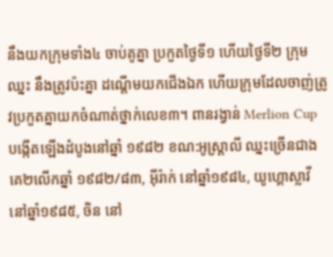នឹងយកក្រុមទាំង៤ ចាប់គូគ្នា ប្រកួតថ្ងៃទី១ ហើយថ្ងៃទី២ ក្រុមឈ្នះ នឹងត្រូវប៉ះគ្នា ដណ្តើមយកជើងឯក ហើយក្រុមដែលចាញ់ត្រូវប្រកួតគ្នាយកចំណាត់ថ្នាក់លេខ៣។ ពានរង្វាន់ Merlion Cup បង្កើតឡើងដំបូងនៅឆ្នាំ ១៩៨២ ខណ:អូស្ត្រាលី ឈ្នះច្រើនជាងគេ២លើកឆ្នាំ ១៩៨២/៨៣, អ៊ីរ៉ាក់ នៅឆ្នាំ១៩៨៤, យូហ្គោស្លាវី នៅឆ្នាំ១៩៨៥, ចិន នៅ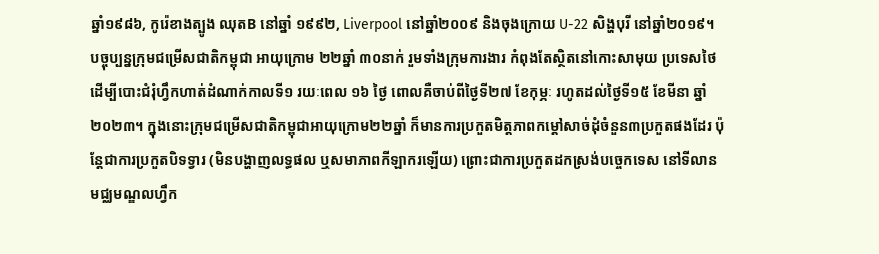ឆ្នាំ១៩៨៦, កូរ៉េខាងត្បូង ឈុតB នៅឆ្នាំ ១៩៩២, Liverpool នៅឆ្នាំ២០០៩ និងចុងក្រោយ U-22 សិង្ហបុរី នៅឆ្នាំ២០១៩។
បច្ចុប្បន្នក្រុមជម្រើសជាតិកម្ពុជា អាយុក្រោម ២២ឆ្នាំ ៣០នាក់ រួមទាំងក្រុមការងារ កំពុងតែស្ថិតនៅកោះសាមុយ ប្រទេសថៃ ដើម្បីបោះជំរុំហ្វឹកហាត់ដំណាក់កាលទី១ រយៈពេល ១៦ ថ្ងៃ ពោលគឺចាប់ពីថ្ងៃទី២៧ ខែកុម្ភៈ រហូតដល់ថ្ងៃទី១៥ ខែមីនា ឆ្នាំ២០២៣។ ក្នុងនោះក្រុមជម្រើសជាតិកម្ពុជាអាយុក្រោម២២ឆ្នាំ ក៏មានការប្រកួតមិត្តភាពកម្តៅសាច់ដុំចំនួន៣ប្រកួតផងដែរ ប៉ុន្តែជាការប្រកួតបិទទ្វារ (មិនបង្ហាញលទ្ធផល ឬសមាភាពកីឡាករឡើយ) ព្រោះជាការប្រកួតដកស្រង់បច្ចេកទេស នៅទីលានមជ្ឈមណ្ឌលហ្វឹក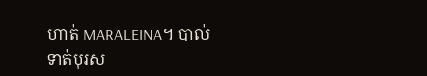ហាត់ MARALEINA។ បាល់ទាត់បុរស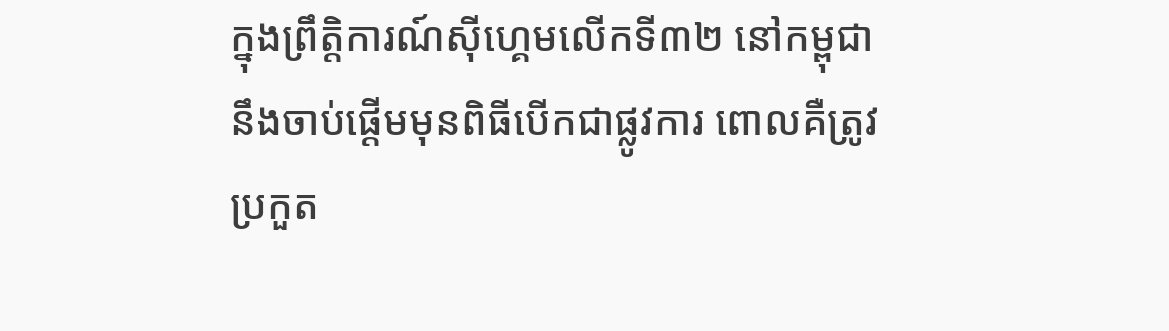ក្នុងព្រឹត្តិការណ៍ស៊ីហ្គេមលើកទី៣២ នៅកម្ពុជា នឹងចាប់ផ្ដើមមុនពិធីបើកជាផ្លូវការ ពោលគឺត្រូវប្រកួត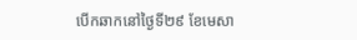បើកឆាកនៅថ្ងៃទី២៩ ខែមេសា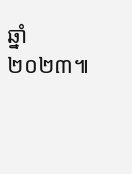ឆ្នាំ២០២៣៕